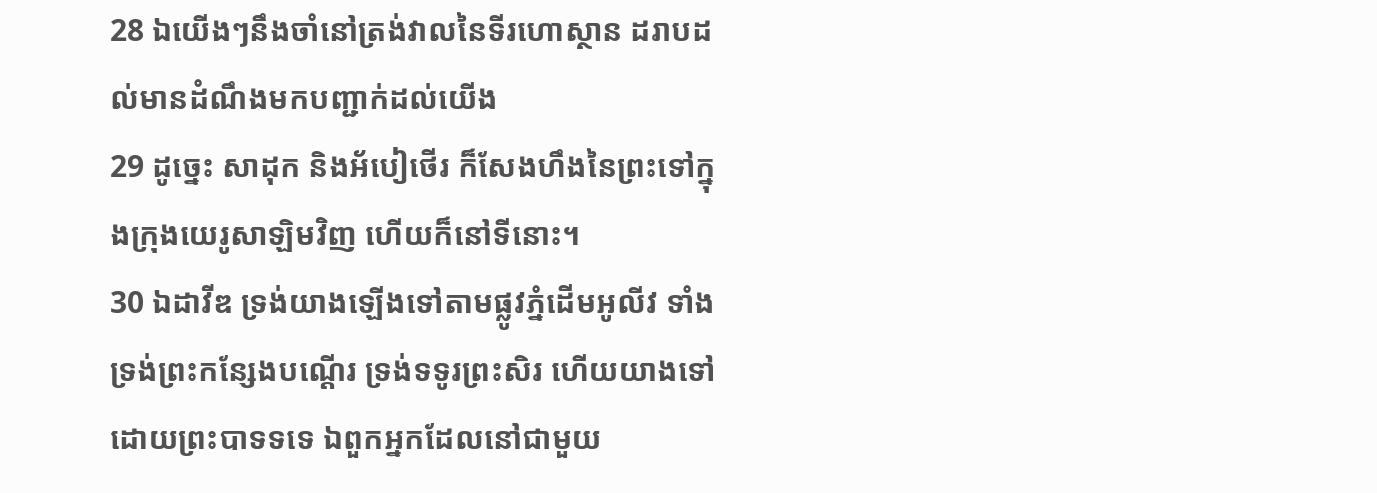28 ឯយើងៗនឹងចាំនៅត្រង់វាលនៃទីរហោស្ថាន ដរាបដល់មានដំណឹងមកបញ្ជាក់ដល់យើង
29 ដូច្នេះ សាដុក និងអ័បៀថើរ ក៏សែងហឹងនៃព្រះទៅក្នុងក្រុងយេរូសាឡិមវិញ ហើយក៏នៅទីនោះ។
30 ឯដាវីឌ ទ្រង់យាងឡើងទៅតាមផ្លូវភ្នំដើមអូលីវ ទាំងទ្រង់ព្រះកន្សែងបណ្តើរ ទ្រង់ទទូរព្រះសិរ ហើយយាងទៅដោយព្រះបាទទទេ ឯពួកអ្នកដែលនៅជាមួយ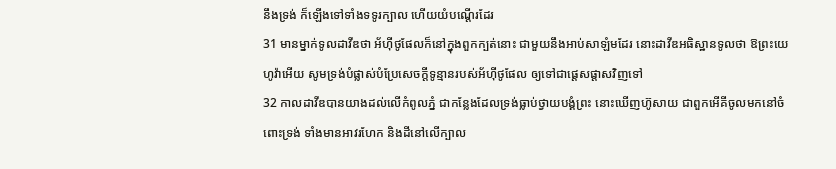នឹងទ្រង់ ក៏ឡើងទៅទាំងទទូរក្បាល ហើយយំបណ្តើរដែរ
31 មានម្នាក់ទូលដាវីឌថា អ័ហ៊ីថូផែលក៏នៅក្នុងពួកក្បត់នោះ ជាមួយនឹងអាប់សាឡំមដែរ នោះដាវីឌអធិស្ឋានទូលថា ឱព្រះយេហូវ៉ាអើយ សូមទ្រង់បំផ្លាស់បំប្រែសេចក្តីទូន្មានរបស់អ័ហ៊ីថូផែល ឲ្យទៅជាផ្តេសផ្តាសវិញទៅ
32 កាលដាវីឌបានយាងដល់លើកំពូលភ្នំ ជាកន្លែងដែលទ្រង់ធ្លាប់ថ្វាយបង្គំព្រះ នោះឃើញហ៊ូសាយ ជាពួកអើគីចូលមកនៅចំពោះទ្រង់ ទាំងមានអាវរហែក និងដីនៅលើក្បាល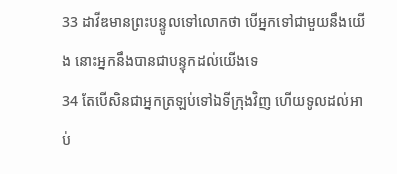33 ដាវីឌមានព្រះបន្ទូលទៅលោកថា បើអ្នកទៅជាមួយនឹងយើង នោះអ្នកនឹងបានជាបន្ទុកដល់យើងទេ
34 តែបើសិនជាអ្នកត្រឡប់ទៅឯទីក្រុងវិញ ហើយទូលដល់អាប់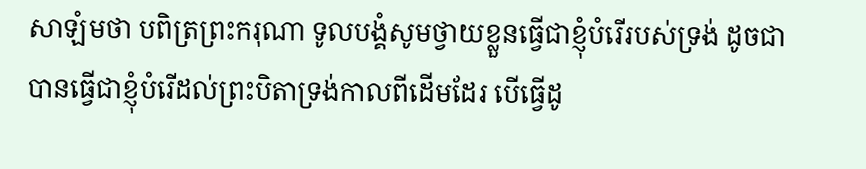សាឡំមថា បពិត្រព្រះករុណា ទូលបង្គំសូមថ្វាយខ្លួនធ្វើជាខ្ញុំបំរើរបស់ទ្រង់ ដូចជាបានធ្វើជាខ្ញុំបំរើដល់ព្រះបិតាទ្រង់កាលពីដើមដែរ បើធ្វើដូ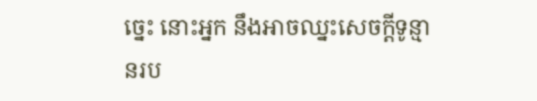ច្នេះ នោះអ្នក នឹងអាចឈ្នះសេចក្តីទូន្មានរប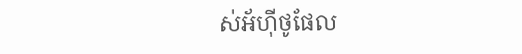ស់អ័ហ៊ីថូផែល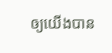ឲ្យយើងបាន